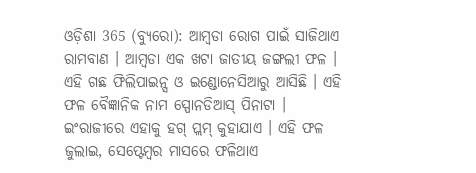ଓଡ଼ିଶା 365 (ବ୍ୟୁରୋ): ଆମ୍ବଡା ରୋଗ ପାଇଁ ସାଜିଥାଏ ରାମବାଣ । ଆମ୍ବଡା ଏକ ଖଟା ଜାତୀୟ ଜଙ୍ଗଲୀ ଫଳ । ଏହି ଗଛ ଫିଲିପାଇନ୍ସ ଓ ଇଣ୍ଡୋନେସିଆରୁ ଆସିଛି । ଏହି ଫଳ ବୈଜ୍ଞାନିକ ନାମ ସ୍ପୋନଡିଆସ୍ ପିନାଟା । ଇଂରାଜୀରେ ଏହାକୁ ହଗ୍ ପ୍ଲମ୍ କୁହାଯାଏ । ଏହି ଫଳ ଜୁଲାଇ, ସେପ୍ଟେମ୍ବର ମାସରେ ଫଳିଥାଏ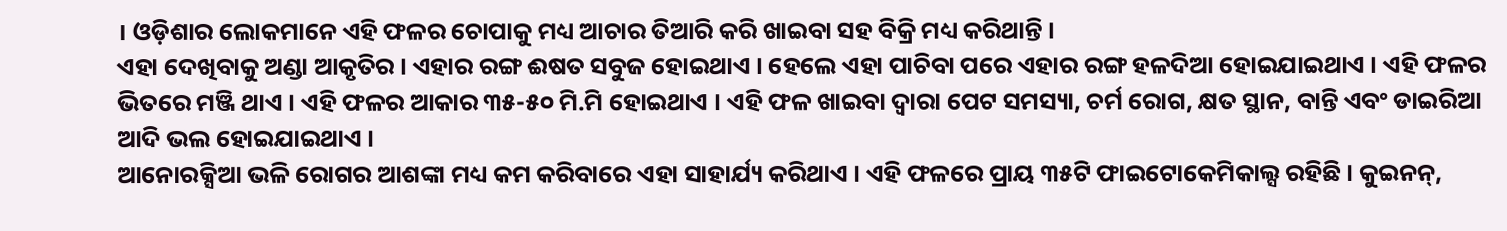। ଓଡ଼ିଶାର ଲୋକମାନେ ଏହି ଫଳର ଚୋପାକୁ ମଧ୍ୟ ଆଚାର ତିଆରି କରି ଖାଇବା ସହ ବିକ୍ରି ମଧ୍ୟ କରିଥାନ୍ତି ।
ଏହା ଦେଖିବାକୁ ଅଣ୍ଡା ଆକୃତିର । ଏହାର ରଙ୍ଗ ଈଷତ ସବୁଜ ହୋଇଥାଏ । ହେଲେ ଏହା ପାଚିବା ପରେ ଏହାର ରଙ୍ଗ ହଳଦିଆ ହୋଇଯାଇଥାଏ । ଏହି ଫଳର ଭିତରେ ମଞ୍ଜି ଥାଏ । ଏହି ଫଳର ଆକାର ୩୫-୫୦ ମି.ମି ହୋଇଥାଏ । ଏହି ଫଳ ଖାଇବା ଦ୍ୱାରା ପେଟ ସମସ୍ୟା, ଚର୍ମ ରୋଗ, କ୍ଷତ ସ୍ଥାନ, ବାନ୍ତି ଏବଂ ଡାଇରିଆ ଆଦି ଭଲ ହୋଇଯାଇଥାଏ ।
ଆନୋରକ୍ସିଆ ଭଳି ରୋଗର ଆଶଙ୍କା ମଧ୍ୟ କମ କରିବାରେ ଏହା ସାହାର୍ଯ୍ୟ କରିଥାଏ । ଏହି ଫଳରେ ପ୍ରାୟ ୩୫ଟି ଫାଇଟୋକେମିକାଲ୍ସ ରହିଛି । କୁଇନନ୍,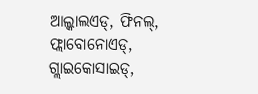ଆଲ୍କାଲଏଡ୍, ଫିନଲ୍, ଫ୍ଲାବୋନୋଏଡ୍, ଗ୍ଲାଇକୋସାଇଡ୍,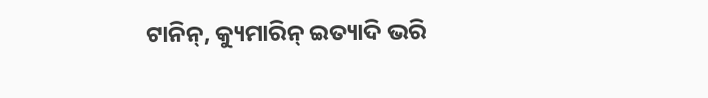ଟାନିନ୍, କ୍ୟୁମାରିନ୍ ଇତ୍ୟାଦି ଭରି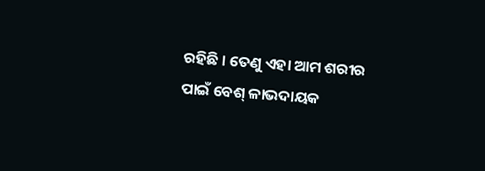ରହିଛି । ତେଣୁ ଏହା ଆମ ଶରୀର ପାଇଁ ବେଶ୍ ଳାଭଦାୟକ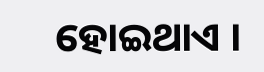ହୋଇଥାଏ ।